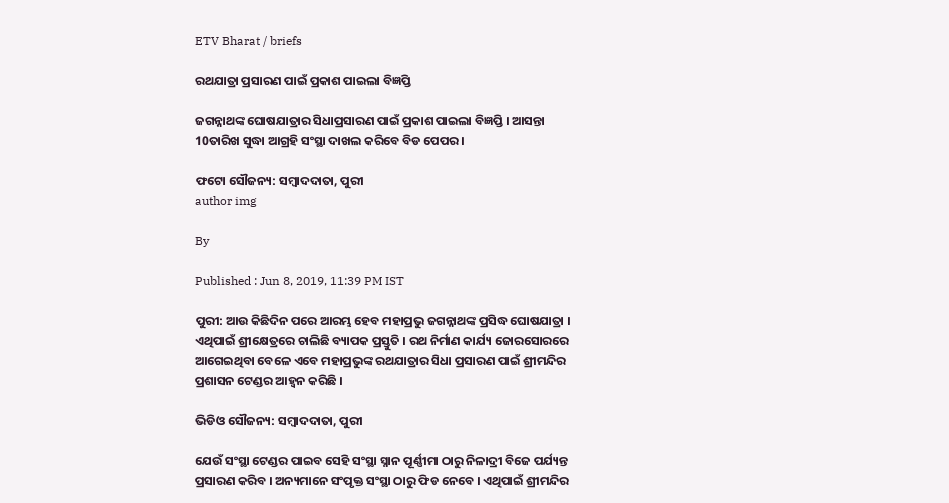ETV Bharat / briefs

ରଥଯାତ୍ରା ପ୍ରସାରଣ ପାଇଁ ପ୍ରକାଶ ପାଇଲା ବିଜ୍ଞପ୍ତି

ଜଗନ୍ନାଥଙ୍କ ଘୋଷଯାତ୍ରାର ସିଧାପ୍ରସାରଣ ପାଇଁ ପ୍ରକାଶ ପାଇଲା ବିଜ୍ଞପ୍ତି । ଆସନ୍ତା 10ତାରିଖ ସୁଦ୍ଧା ଆଗ୍ରହି ସଂସ୍ଥା ଦାଖଲ କରିବେ ବିଡ ପେପର ।

ଫଟୋ ସୌଜନ୍ୟ: ସମ୍ବାଦଦାତା, ପୁରୀ
author img

By

Published : Jun 8, 2019, 11:39 PM IST

ପୁରୀ: ଆଉ କିଛିଦିନ ପରେ ଆରମ୍ଭ ହେବ ମହାପ୍ରଭୁ ଜଗନ୍ନାଥଙ୍କ ପ୍ରସିଦ୍ଧ ଘୋଷଯାତ୍ରା । ଏଥିପାଇଁ ଶ୍ରୀକ୍ଷେତ୍ରରେ ଚାଲିଛି ବ୍ୟାପକ ପ୍ରସ୍ତୁତି । ରଥ ନିର୍ମାଣ କାର୍ଯ୍ୟ ଜୋରସୋରରେ ଆଗେଇଥିବା ବେଳେ ଏବେ ମହାପ୍ରଭୁଙ୍କ ରଥଯାତ୍ରାର ସିଧା ପ୍ରସାରଣ ପାଇଁ ଶ୍ରୀମନ୍ଦିର ପ୍ରଶାସନ ଟେଣ୍ଡର ଆହ୍ବନ କରିଛି ।

ଭିଡିଓ ସୌଜନ୍ୟ: ସମ୍ବାଦଦାତା, ପୁରୀ

ଯେଉଁ ସଂସ୍ଥା ଟେଣ୍ଡର ପାଇବ ସେହି ସଂସ୍ଥା ସ୍ନାନ ପୂର୍ଣ୍ଣୀମା ଠାରୁ ନିଳାଦ୍ରୀ ବିଜେ ପର୍ଯ୍ୟନ୍ତ ପ୍ରସାରଣ କରିବ । ଅନ୍ୟମାନେ ସଂପୃକ୍ତ ସଂସ୍ଥା ଠାରୁ ଫିଡ ନେବେ । ଏଥିପାଇଁ ଶ୍ରୀମନ୍ଦିର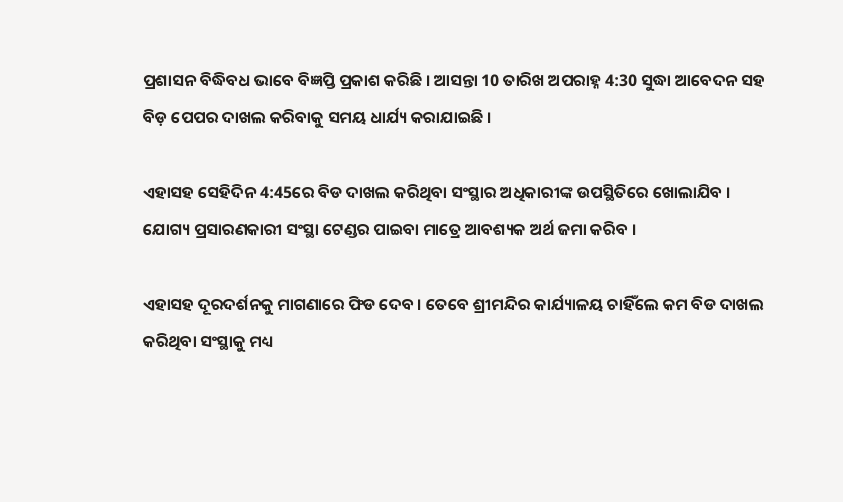ପ୍ରଶାସନ ବିଦ୍ଧିବଧ ଭାବେ ବିଜ୍ଞପ୍ତି ପ୍ରକାଶ କରିଛି । ଆସନ୍ତା 10 ତାରିଖ ଅପରାହ୍ନ 4:30 ସୁଦ୍ଧା ଆବେଦନ ସହ ବିଡ଼ ପେପର ଦାଖଲ କରିବାକୁ ସମୟ ଧାର୍ଯ୍ୟ କରାଯାଇଛି ।

ଏହାସହ ସେହିଦିନ 4:45ରେ ବିଡ ଦାଖଲ କରିଥିବା ସଂସ୍ଥାର ଅଧିକାରୀଙ୍କ ଉପସ୍ଥିତିରେ ଖୋଲାଯିବ । ଯୋଗ୍ୟ ପ୍ରସାରଣକାରୀ ସଂସ୍ଥା ଟେଣ୍ଡର ପାଇବା ମାତ୍ରେ ଆବଶ୍ୟକ ଅର୍ଥ ଜମା କରିବ ।

ଏହାସହ ଦୂରଦର୍ଶନକୁ ମାଗଣାରେ ଫିଡ ଦେବ । ତେବେ ଶ୍ରୀମନ୍ଦିର କାର୍ଯ୍ୟାଳୟ ଚାହିଁଲେ କମ ବିଡ ଦାଖଲ କରିଥିବା ସଂସ୍ଥାକୁ ମଧ୍ୟ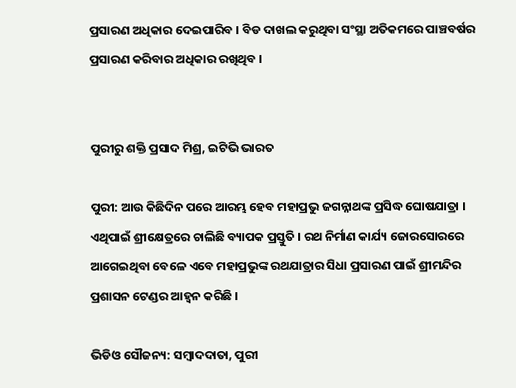ପ୍ରସାରଣ ଅଧିକାର ଦେଇପାରିବ । ବିଡ ଦାଖଲ କରୁଥିବା ସଂସ୍ଥା ଅତିକମରେ ପାଞ୍ଚବର୍ଷର ପ୍ରସାରଣ କରିବାର ଅଧିକାର ରଖିଥିବ ।


ପୁରୀରୁ ଶକ୍ତି ପ୍ରସାଦ ମିଶ୍ର, ଇଟିଭି ଭାରତ

ପୁରୀ: ଆଉ କିଛିଦିନ ପରେ ଆରମ୍ଭ ହେବ ମହାପ୍ରଭୁ ଜଗନ୍ନାଥଙ୍କ ପ୍ରସିଦ୍ଧ ଘୋଷଯାତ୍ରା । ଏଥିପାଇଁ ଶ୍ରୀକ୍ଷେତ୍ରରେ ଚାଲିଛି ବ୍ୟାପକ ପ୍ରସ୍ତୁତି । ରଥ ନିର୍ମାଣ କାର୍ଯ୍ୟ ଜୋରସୋରରେ ଆଗେଇଥିବା ବେଳେ ଏବେ ମହାପ୍ରଭୁଙ୍କ ରଥଯାତ୍ରାର ସିଧା ପ୍ରସାରଣ ପାଇଁ ଶ୍ରୀମନ୍ଦିର ପ୍ରଶାସନ ଟେଣ୍ଡର ଆହ୍ବନ କରିଛି ।

ଭିଡିଓ ସୌଜନ୍ୟ: ସମ୍ବାଦଦାତା, ପୁରୀ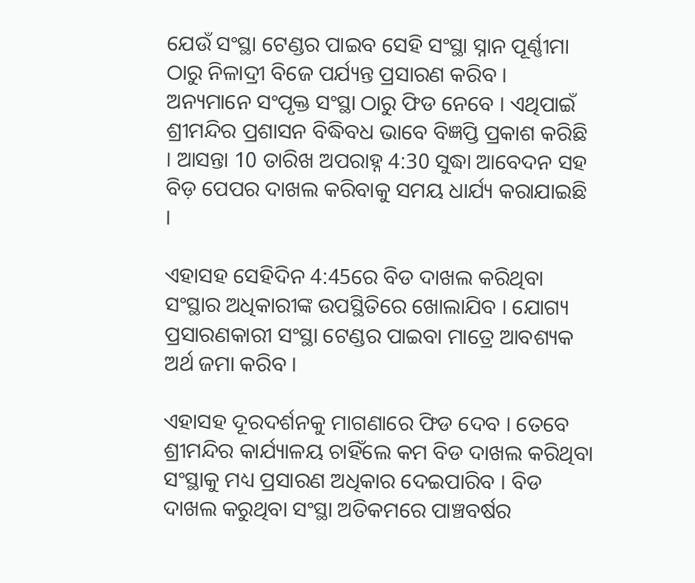ଯେଉଁ ସଂସ୍ଥା ଟେଣ୍ଡର ପାଇବ ସେହି ସଂସ୍ଥା ସ୍ନାନ ପୂର୍ଣ୍ଣୀମା ଠାରୁ ନିଳାଦ୍ରୀ ବିଜେ ପର୍ଯ୍ୟନ୍ତ ପ୍ରସାରଣ କରିବ । ଅନ୍ୟମାନେ ସଂପୃକ୍ତ ସଂସ୍ଥା ଠାରୁ ଫିଡ ନେବେ । ଏଥିପାଇଁ ଶ୍ରୀମନ୍ଦିର ପ୍ରଶାସନ ବିଦ୍ଧିବଧ ଭାବେ ବିଜ୍ଞପ୍ତି ପ୍ରକାଶ କରିଛି । ଆସନ୍ତା 10 ତାରିଖ ଅପରାହ୍ନ 4:30 ସୁଦ୍ଧା ଆବେଦନ ସହ ବିଡ଼ ପେପର ଦାଖଲ କରିବାକୁ ସମୟ ଧାର୍ଯ୍ୟ କରାଯାଇଛି ।

ଏହାସହ ସେହିଦିନ 4:45ରେ ବିଡ ଦାଖଲ କରିଥିବା ସଂସ୍ଥାର ଅଧିକାରୀଙ୍କ ଉପସ୍ଥିତିରେ ଖୋଲାଯିବ । ଯୋଗ୍ୟ ପ୍ରସାରଣକାରୀ ସଂସ୍ଥା ଟେଣ୍ଡର ପାଇବା ମାତ୍ରେ ଆବଶ୍ୟକ ଅର୍ଥ ଜମା କରିବ ।

ଏହାସହ ଦୂରଦର୍ଶନକୁ ମାଗଣାରେ ଫିଡ ଦେବ । ତେବେ ଶ୍ରୀମନ୍ଦିର କାର୍ଯ୍ୟାଳୟ ଚାହିଁଲେ କମ ବିଡ ଦାଖଲ କରିଥିବା ସଂସ୍ଥାକୁ ମଧ୍ୟ ପ୍ରସାରଣ ଅଧିକାର ଦେଇପାରିବ । ବିଡ ଦାଖଲ କରୁଥିବା ସଂସ୍ଥା ଅତିକମରେ ପାଞ୍ଚବର୍ଷର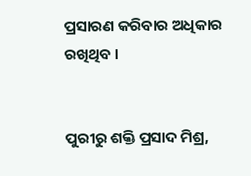ପ୍ରସାରଣ କରିବାର ଅଧିକାର ରଖିଥିବ ।


ପୁରୀରୁ ଶକ୍ତି ପ୍ରସାଦ ମିଶ୍ର,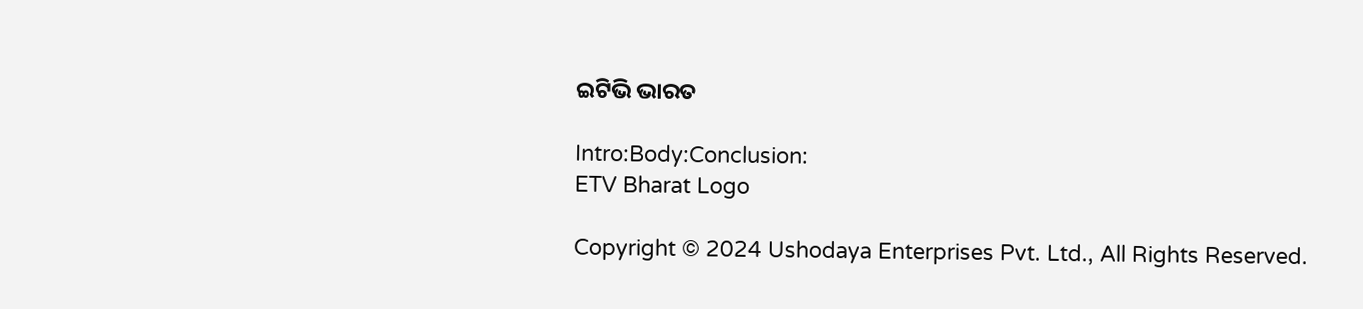ଇଟିଭି ଭାରତ

Intro:Body:Conclusion:
ETV Bharat Logo

Copyright © 2024 Ushodaya Enterprises Pvt. Ltd., All Rights Reserved.